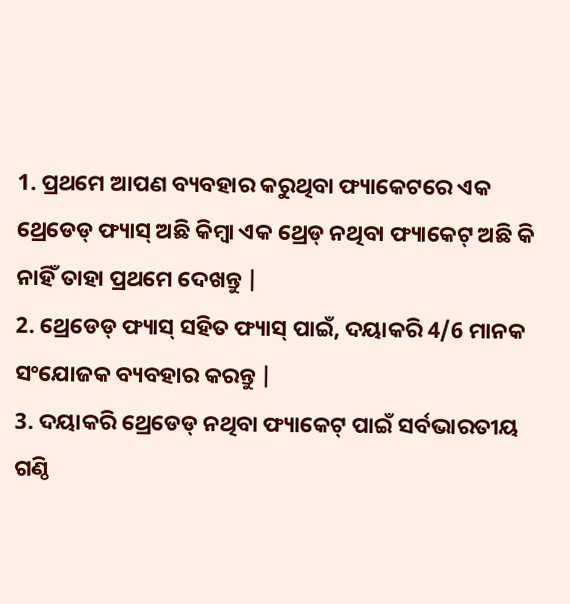1. ପ୍ରଥମେ ଆପଣ ବ୍ୟବହାର କରୁଥିବା ଫ୍ୟାକେଟରେ ଏକ ଥ୍ରେଡେଡ୍ ଫ୍ୟାସ୍ ଅଛି କିମ୍ୱା ଏକ ଥ୍ରେଡ୍ ନଥିବା ଫ୍ୟାକେଟ୍ ଅଛି କି ନାହିଁ ତାହା ପ୍ରଥମେ ଦେଖନ୍ତୁ |
2. ଥ୍ରେଡେଡ୍ ଫ୍ୟାସ୍ ସହିତ ଫ୍ୟାସ୍ ପାଇଁ, ଦୟାକରି 4/6 ମାନକ ସଂଯୋଜକ ବ୍ୟବହାର କରନ୍ତୁ |
3. ଦୟାକରି ଥ୍ରେଡେଡ୍ ନଥିବା ଫ୍ୟାକେଟ୍ ପାଇଁ ସର୍ବଭାରତୀୟ ଗଣ୍ଠି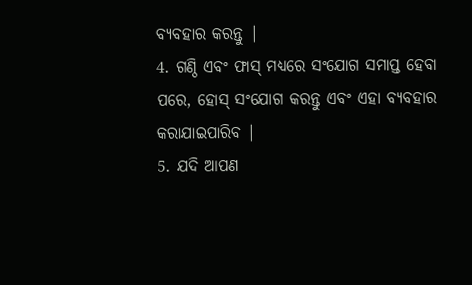ବ୍ୟବହାର କରନ୍ତୁ |
4. ଗଣ୍ଠି ଏବଂ ଫାସ୍ ମଧ୍ୟରେ ସଂଯୋଗ ସମାପ୍ତ ହେବା ପରେ, ହୋସ୍ ସଂଯୋଗ କରନ୍ତୁ ଏବଂ ଏହା ବ୍ୟବହାର କରାଯାଇପାରିବ |
5. ଯଦି ଆପଣ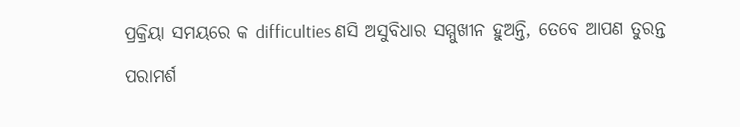ପ୍ରକ୍ରିୟା ସମୟରେ କ difficulties ଣସି ଅସୁବିଧାର ସମ୍ମୁଖୀନ ହୁଅନ୍ତି, ତେବେ ଆପଣ ତୁରନ୍ତ ପରାମର୍ଶ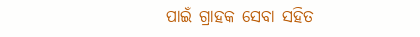ପାଇଁ ଗ୍ରାହକ ସେବା ସହିତ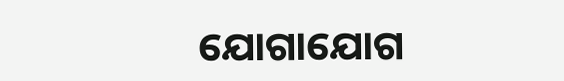ଯୋଗାଯୋଗ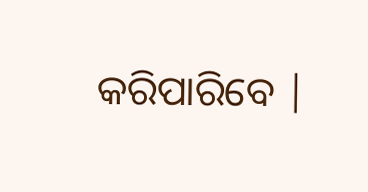କରିପାରିବେ |